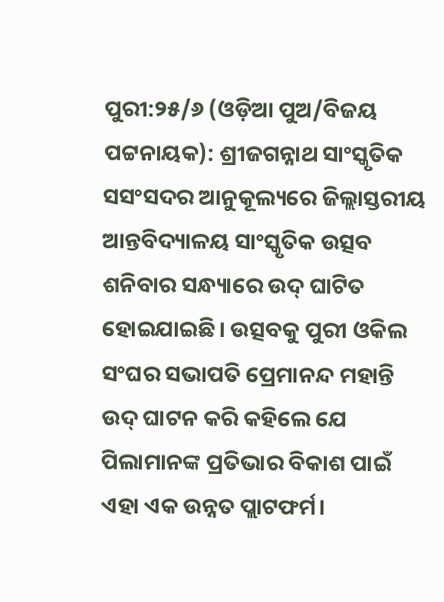ପୁରୀ:୨୫/୬ (ଓଡ଼ିଆ ପୁଅ/ବିଜୟ ପଟ୍ଟନାୟକ): ଶ୍ରୀଜଗନ୍ନାଥ ସାଂସ୍କୃତିକ ସସଂସଦର ଆନୁକୂଲ୍ୟରେ ଜିଲ୍ଲାସ୍ତରୀୟ ଆନ୍ତବିଦ୍ୟାଳୟ ସାଂସ୍କୃତିକ ଉତ୍ସବ ଶନିବାର ସନ୍ଧ୍ୟାରେ ଉଦ୍ ଘାଟିତ ହୋଇଯାଇଛି। ଉତ୍ସବକୁ ପୁରୀ ଓକିଲ ସଂଘର ସଭାପତି ପ୍ରେମାନନ୍ଦ ମହାନ୍ତି ଉଦ୍ ଘାଟନ କରି କହିଲେ ଯେ ପିଲାମାନଙ୍କ ପ୍ରତିଭାର ବିକାଶ ପାଇଁ ଏହା ଏକ ଉନ୍ନତ ପ୍ଲାଟଫର୍ମ।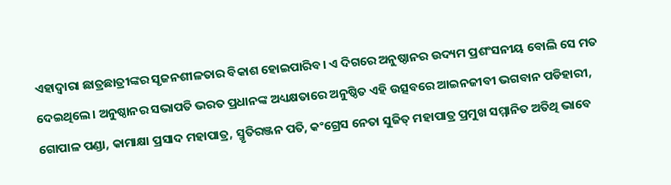ଏହାଦ୍ୱାରା ଛାତ୍ରଛାତ୍ରୀଙ୍କର ସୃଜନଶୀଳତାର ବିକାଶ ହୋଇପାରିବ। ଏ ଦିଗରେ ଅନୁଷ୍ଠାନର ଉଦ୍ୟମ ପ୍ରଶଂସନୀୟ ବୋଲି ସେ ମତ ଦେଇଥିଲେ। ଅନୁଷ୍ଠାନର ସଭାପତି ଭରତ ପ୍ରଧାନଙ୍କ ଅଧ୍ୟକ୍ଷତାରେ ଅନୁଷ୍ଠିତ ଏହି ଉତ୍ସବରେ ଆଇନଜୀବୀ ଭଗବାନ ପଡିହାରୀ, ଗୋପାଳ ପଣ୍ଡା, କାମାକ୍ଷା ପ୍ରସାଦ ମହାପାତ୍ର, ସ୍ମୃତିରଞ୍ଜନ ପତି, କଂଗ୍ରେସ ନେତା ସୁଜିତ୍ ମହାପାତ୍ର ପ୍ରମୁଖ ସମ୍ମାନିତ ଅତିଥି ଭାବେ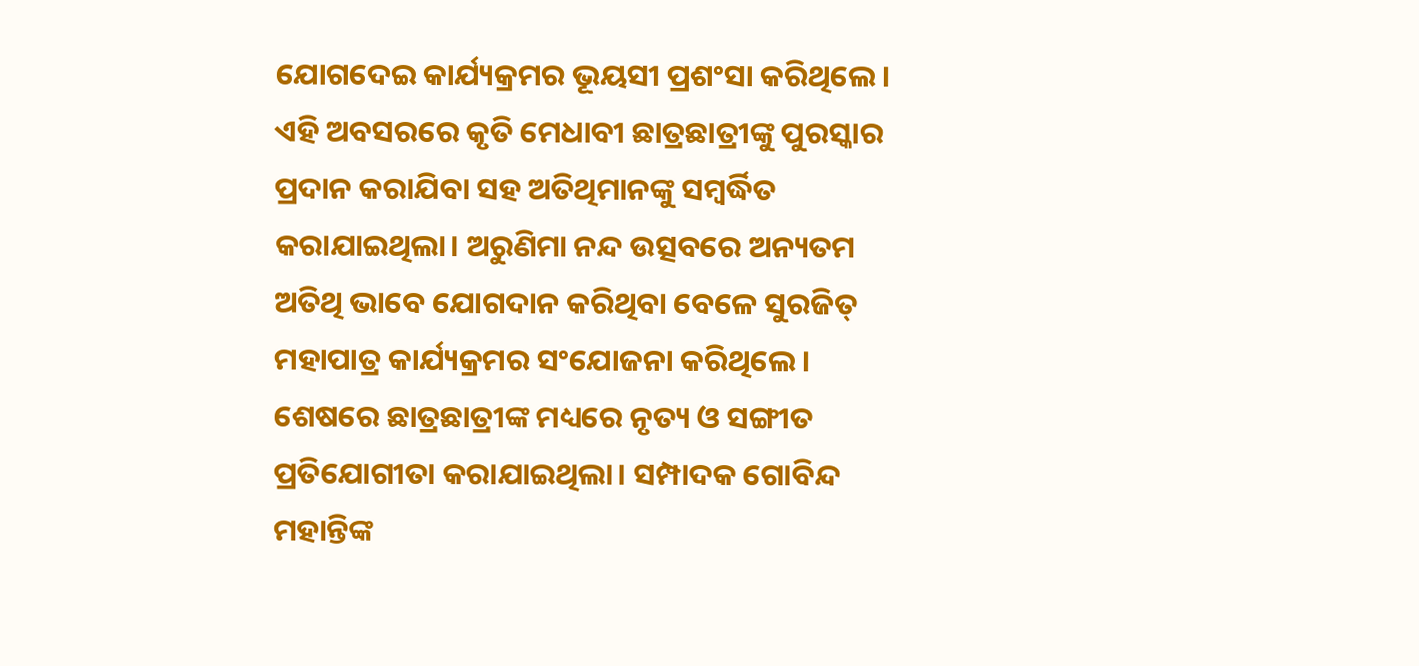ଯୋଗଦେଇ କାର୍ଯ୍ୟକ୍ରମର ଭୂୟସୀ ପ୍ରଶଂସା କରିଥିଲେ। ଏହି ଅବସରରେ କୃତି ମେଧାବୀ ଛାତ୍ରଛାତ୍ରୀଙ୍କୁ ପୁରସ୍କାର ପ୍ରଦାନ କରାଯିବା ସହ ଅତିଥିମାନଙ୍କୁ ସମ୍ବର୍ଦ୍ଧିତ କରାଯାଇଥିଲା। ଅରୁଣିମା ନନ୍ଦ ଉତ୍ସବରେ ଅନ୍ୟତମ ଅତିଥି ଭାବେ ଯୋଗଦାନ କରିଥିବା ବେଳେ ସୁରଜିତ୍ ମହାପାତ୍ର କାର୍ଯ୍ୟକ୍ରମର ସଂଯୋଜନା କରିଥିଲେ। ଶେଷରେ ଛାତ୍ରଛାତ୍ରୀଙ୍କ ମଧ୍ୟରେ ନୃତ୍ୟ ଓ ସଙ୍ଗୀତ ପ୍ରତିଯୋଗୀତା କରାଯାଇଥିଲା। ସମ୍ପାଦକ ଗୋବିନ୍ଦ ମହାନ୍ତିଙ୍କ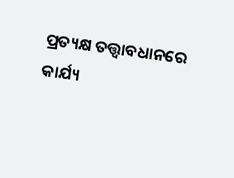ପ୍ରତ୍ୟକ୍ଷ ତତ୍ତ୍ୱାବଧାନରେ କାର୍ଯ୍ୟ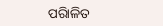ପରିାଳିତ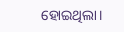ହୋଇଥିଲା।